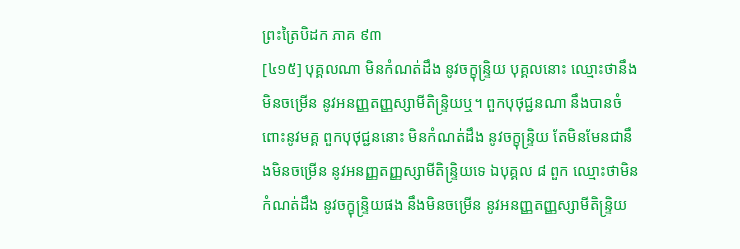ព្រះត្រៃបិដក ភាគ ៩៣
[៤១៥] បុគ្គលណា មិនកំណត់ដឹង នូវចក្ខុន្ទ្រិយ បុគ្គលនោះ ឈ្មោះថានឹងមិនចម្រើន នូវអនញ្ញតញ្ញស្សាមីតិន្ទ្រិយឬ។ ពួកបុថុជ្ជនណា នឹងបានចំពោះនូវមគ្គ ពួកបុថុជ្ជននោះ មិនកំណត់ដឹង នូវចក្ខុន្ទ្រិយ តែមិនមែនជានឹងមិនចម្រើន នូវអនញ្ញតញ្ញស្សាមីតិន្ទ្រិយទេ ឯបុគ្គល ៨ ពួក ឈ្មោះថាមិនកំណត់ដឹង នូវចក្ខុន្ទ្រិយផង នឹងមិនចម្រើន នូវអនញ្ញតញ្ញស្សាមីតិន្ទ្រិយ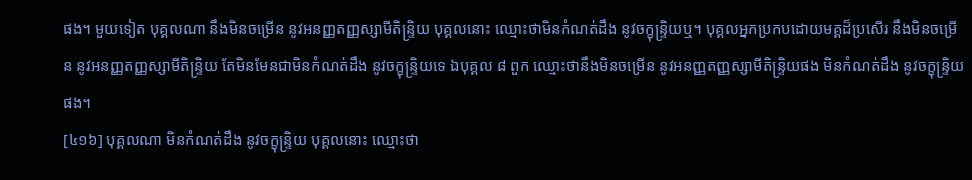ផង។ មួយទៀត បុគ្គលណា នឹងមិនចម្រើន នូវអនញ្ញតញ្ញស្សាមីតិន្ទ្រិយ បុគ្គលនោះ ឈ្មោះថាមិនកំណត់ដឹង នូវចក្ខុន្ទ្រិយឬ។ បុគ្គលអ្នកប្រកបដោយមគ្គដ៏ប្រសើរ នឹងមិនចម្រើន នូវអនញ្ញតញ្ញស្សាមីតិន្ទ្រិយ តែមិនមែនជាមិនកំណត់ដឹង នូវចក្ខុន្ទ្រិយទេ ឯបុគ្គល ៨ ពួក ឈ្មោះថានឹងមិនចម្រើន នូវអនញ្ញតញ្ញស្សាមីតិន្ទ្រិយផង មិនកំណត់ដឹង នូវចក្ខុន្ទ្រិយផង។
[៤១៦] បុគ្គលណា មិនកំណត់ដឹង នូវចក្ខុន្ទ្រិយ បុគ្គលនោះ ឈ្មោះថា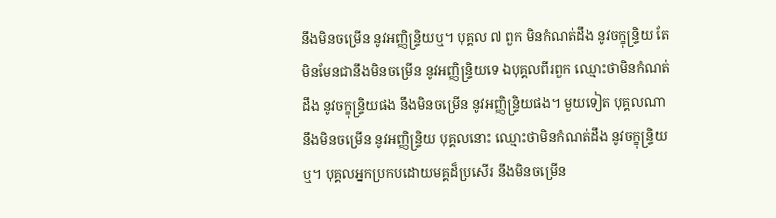នឹងមិនចម្រើន នូវអញ្ញិន្ទ្រិយឬ។ បុគ្គល ៧ ពួក មិនកំណត់ដឹង នូវចក្ខុន្ទ្រិយ តែមិនមែនជានឹងមិនចម្រើន នូវអញ្ញិន្ទ្រិយទេ ឯបុគ្គលពីរពួក ឈ្មោះថាមិនកំណត់ដឹង នូវចក្ខុន្ទ្រិយផង នឹងមិនចម្រើន នូវអញ្ញិន្ទ្រិយផង។ មួយទៀត បុគ្គលណា នឹងមិនចម្រើន នូវអញ្ញិន្ទ្រិយ បុគ្គលនោះ ឈ្មោះថាមិនកំណត់ដឹង នូវចក្ខុន្ទ្រិយឬ។ បុគ្គលអ្នកប្រកបដោយមគ្គដ៏ប្រសើរ នឹងមិនចម្រើន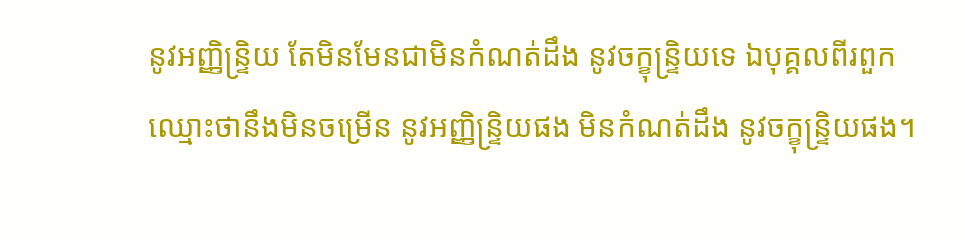នូវអញ្ញិន្ទ្រិយ តែមិនមែនជាមិនកំណត់ដឹង នូវចក្ខុន្ទ្រិយទេ ឯបុគ្គលពីរពួក ឈ្មោះថានឹងមិនចម្រើន នូវអញ្ញិន្ទ្រិយផង មិនកំណត់ដឹង នូវចក្ខុន្ទ្រិយផង។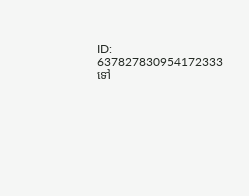ID: 637827830954172333
ទៅ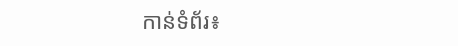កាន់ទំព័រ៖